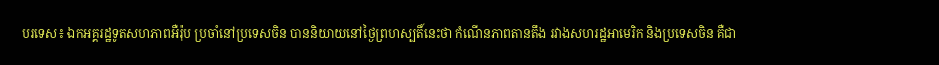បរទេស៖ ឯកអគ្គរដ្ឋទូតសហភាពអឺរ៉ុប ប្រចាំនៅប្រទេសចិន បាននិយាយនៅថ្ងៃព្រហស្បតិ៍នេះថា កំណើនភាពតានតឹង រវាងសហរដ្ឋអាមេរិក និងប្រទេសចិន គឺជា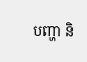បញ្ហា និ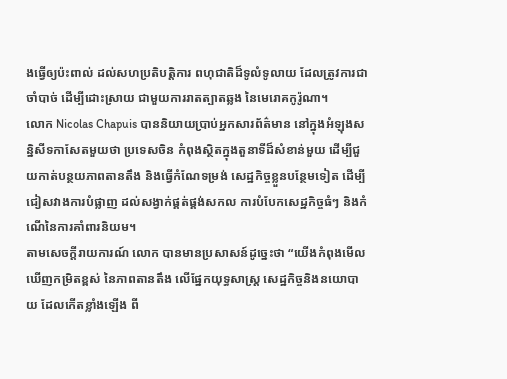ងធ្វើឲ្យប៉ះពាល់ ដល់សហប្រតិបត្តិការ ពហុជាតិដ៏ទូលំទូលាយ ដែលត្រូវការជាចាំបាច់ ដើម្បីដោះស្រាយ ជាមួយការរាតត្បាតឆ្លង នៃមេរោគកូរ៉ូណា។
លោក Nicolas Chapuis បាននិយាយប្រាប់អ្នកសារព័ត៌មាន នៅក្នុងអំឡុងសន្និសីទកាសែតមួយថា ប្រទេសចិន កំពុងស្ថិតក្នុងតួនាទីដ៏សំខាន់មួយ ដើម្បីជួយកាត់បន្ថយភាពតានតឹង និងធ្វើកំណែទម្រង់ សេដ្ឋកិច្ចខ្លួនបន្ថែមទៀត ដើម្បីជៀសវាងការបំផ្លាញ ដល់សង្វាក់ផ្គត់ផ្គង់សកល ការបំបែកសេដ្ឋកិច្ចធំៗ និងកំណើនៃការគាំពារនិយម។
តាមសេចក្តីរាយការណ៍ លោក បានមានប្រសាសន៍ដូច្នេះថា “យើងកំពុងមើលឃើញកម្រិតខ្ពស់ នៃភាពតានតឹង លើផ្នែកយុទ្ធសាស្ត្រ សេដ្ឋកិច្ចនិងនយោបាយ ដែលកើតខ្លាំងឡើង ពី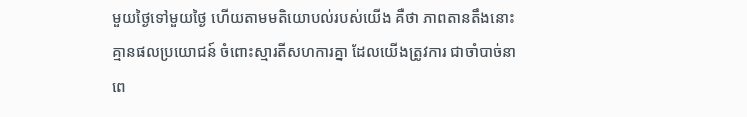មួយថ្ងៃទៅមួយថ្ងៃ ហើយតាមមតិយោបល់របស់យើង គឺថា ភាពតានតឹងនោះ គ្មានផលប្រយោជន៍ ចំពោះស្មារតីសហការគ្នា ដែលយើងត្រូវការ ជាចាំបាច់នាពេ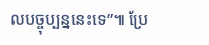លបច្ចុប្បន្ននេះទេ”៕ ប្រែ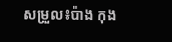សម្រួល៖ប៉ាង កុង